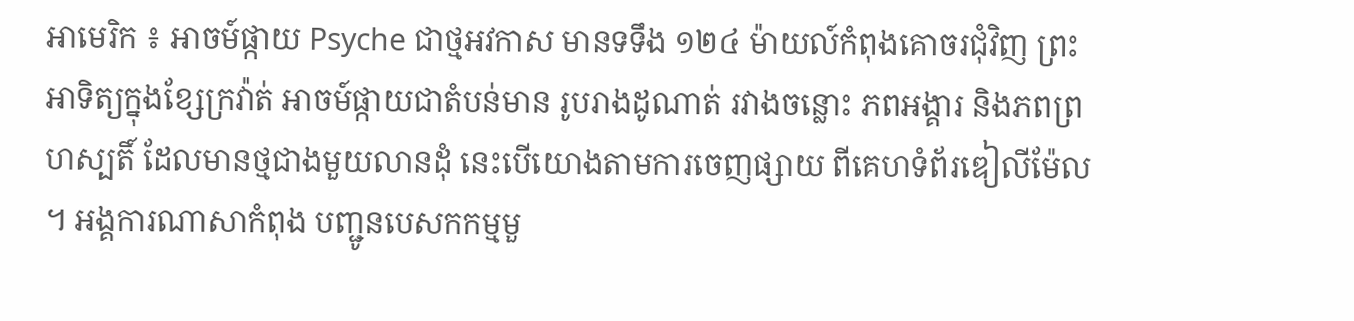អាមេរិក ៖ អាចម៍ផ្កាយ Psyche ជាថ្មអវកាស មានទទឹង ១២៤ ម៉ាយល៍កំពុងគោចរជុំវិញ ព្រះអាទិត្យក្នុងខ្សែក្រវ៉ាត់ អាចម៍ផ្កាយជាតំបន់មាន រូបរាងដូណាត់ រវាងចន្លោះ ភពអង្គារ និងភពព្រហស្បតិ៍ ដែលមានថ្មជាងមួយលានដុំ នេះបើយោងតាមការចេញផ្សាយ ពីគេហទំព័រឌៀលីម៉ែល ។ អង្គការណាសាកំពុង បញ្ជូនបេសកកម្មមួ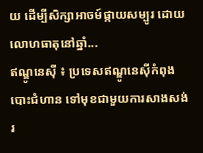យ ដើម្បីសិក្សាអាចម៍ផ្កាយសម្បូរ ដោយលោហធាតុនៅឆ្នាំ...
ឥណ្ឌូនេស៊ី ៖ ប្រទេសឥណ្ឌូនេស៊ីកំពុងបោះជំហាន ទៅមុខជាមួយការសាងសង់ រ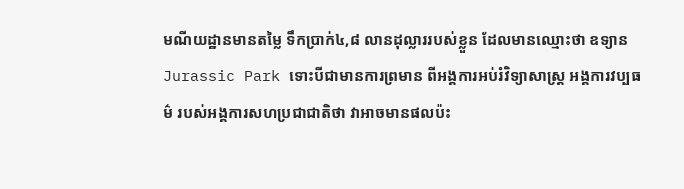មណីយដ្ឋានមានតម្លៃ ទឹកប្រាក់៤,៨ លានដុល្លាររបស់ខ្លួន ដែលមានឈ្មោះថា ឧទ្យាន Jurassic Park ទោះបីជាមានការព្រមាន ពីអង្គការអប់រំវិទ្យាសាស្ត្រ អង្គការវប្បធម៌ របស់អង្គការសហប្រជាជាតិថា វាអាចមានផលប៉ះ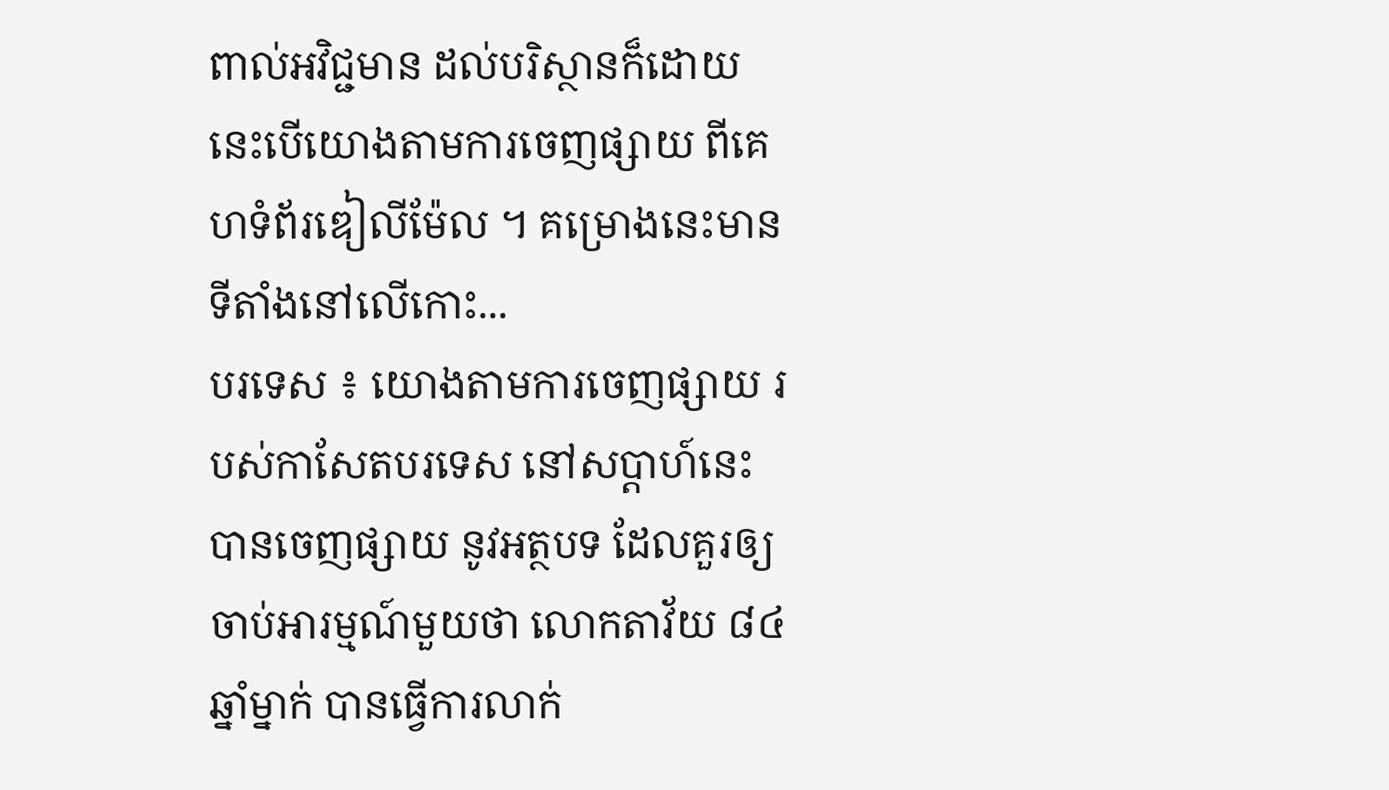ពាល់អវិជ្ជមាន ដល់បរិស្ថានក៏ដោយ នេះបើយោងតាមការចេញផ្សាយ ពីគេហទំព័រឌៀលីម៉ែល ។ គម្រោងនេះមាន ទីតាំងនៅលើកោះ...
បរទេស ៖ យោងតាមការចេញផ្សាយ របស់កាសែតបរទេស នៅសប្តាហ៍នេះ បានចេញផ្សាយ នូវអត្ថបទ ដែលគួរឲ្យចាប់អារម្មណ៍មួយថា លោកតាវ័យ ៨៤ ឆ្នាំម្នាក់ បានធ្វើការលាក់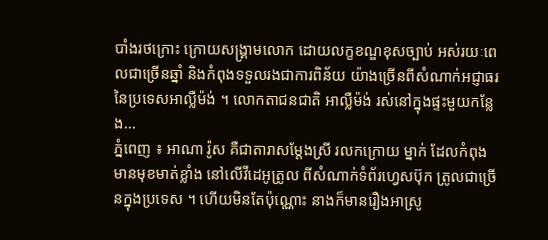បាំងរថក្រោះ ក្រោយសង្គ្រាមលោក ដោយលក្ខខណ្ឌខុសច្បាប់ អស់រយៈពេលជាច្រើនឆ្នាំ និងកំពុងទទួលរងជាការពិន័យ យ៉ាងច្រើនពីសំណាក់អជ្ញាធរ នៃប្រទេសអាល្លឺម៉ង់ ។ លោកតាជនជាតិ អាល្លឺម៉ង់ រស់នៅក្នុងផ្ទះមួយកន្លែង...
ភ្នំពេញ ៖ អាណា រ៉ូស គឺជាតារាសម្ដែងស្រី រលកក្រោយ ម្នាក់ ដែលកំពុងមានមុខមាត់ខ្លាំង នៅលើវីដេអូត្រូល ពីសំណាក់ទំព័រហ្វេសប៊ុក ត្រូលជាច្រើនក្នុងប្រទេស ។ ហើយមិនតែប៉ុណ្ណោះ នាងក៏មានរឿងអាស្រូ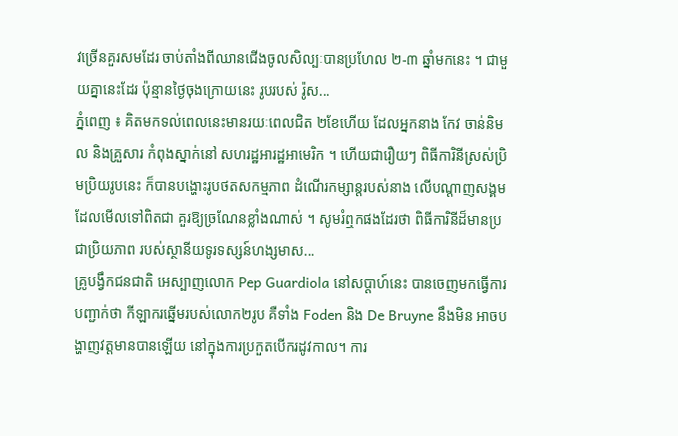វច្រើនគួរសមដែរ ចាប់តាំងពីឈានជើងចូលសិល្បៈបានប្រហែល ២-៣ ឆ្នាំមកនេះ ។ ជាមួយគ្នានេះដែរ ប៉ុន្មានថ្ងៃចុងក្រោយនេះ រូបរបស់ រ៉ូស...
ភ្នំពេញ ៖ គិតមកទល់ពេលនេះមានរយៈពេលជិត ២ខែហើយ ដែលអ្នកនាង កែវ ចាន់និមល និងគ្រួសារ កំពុងស្នាក់នៅ សហរដ្ឋអារដ្ឋអាមេរិក ។ ហើយជារឿយៗ ពិធីការិនីស្រស់ប្រិមប្រិយរូបនេះ ក៏បានបង្ហោះរូបថតសកម្មភាព ដំណើរកម្សាន្តរបស់នាង លើបណ្ដាញសង្គម ដែលមើលទៅពិតជា គួរឱ្យច្រណែនខ្លាំងណាស់ ។ សូមរំឮកផងដែរថា ពិធីការិនីដ៏មានប្រជាប្រិយភាព របស់ស្ថានីយទូរទស្សន៍ហង្សមាស...
គ្រូបង្វឹកជនជាតិ អេស្បាញលោក Pep Guardiola នៅសប្តាហ៍នេះ បានចេញមកធ្វើការបញ្ជាក់ថា កីឡាករឆ្នើមរបស់លោក២រូប គឺទាំង Foden និង De Bruyne នឹងមិន អាចបង្ហាញវត្តមានបានឡើយ នៅក្នុងការប្រកួតបើករដូវកាល។ ការ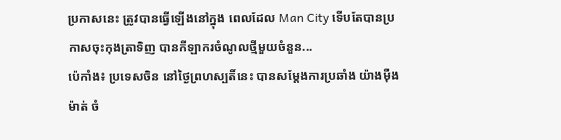ប្រកាសនេះ ត្រូវបានធ្វើឡើងនៅក្នុង ពេលដែល Man City ទើបតែបានប្រកាសចុះកុងត្រាទិញ បានកីឡាករចំណូលថ្មីមួយចំនួន...
ប៉េកាំង៖ ប្រទេសចិន នៅថ្ងៃព្រហស្បតិ៍នេះ បានសម្តែងការប្រឆាំង យ៉ាងម៉ឺងម៉ាត់ ចំ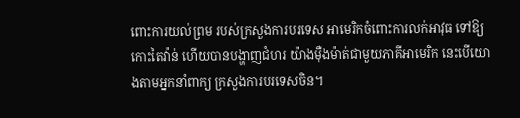ពោះការយល់ព្រម របស់ក្រសួងការបរទេស អាមេរិកចំពោះការលក់អាវុធ ទៅឱ្យកោះតៃវ៉ាន់ ហើយបានបង្ហាញជំហរ យ៉ាងម៉ឺងម៉ាត់ជាមួយភាគីអាមេរិក នេះបើយោងតាមអ្នកនាំពាក្យ ក្រសួងការបរទេសចិន។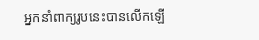អ្នកនាំពាក្យរូបនេះបានលើកឡើ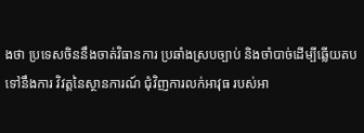ងថា ប្រទេសចិននឹងចាត់វិធានការ ប្រឆាំងស្របច្បាប់ និងចាំបាច់ដើម្បីឆ្លើយតបទៅនឹងការ វិវត្តនៃស្ថានការណ៍ ជុំវិញការលក់អាវុធ របស់អា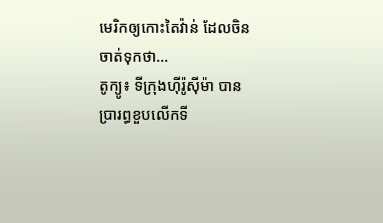មេរិកឲ្យកោះតៃវ៉ាន់ ដែលចិន ចាត់ទុកថា...
តូក្យូ៖ ទីក្រុងហ៊ីរ៉ូស៊ីម៉ា បានប្រារព្ធខួបលើកទី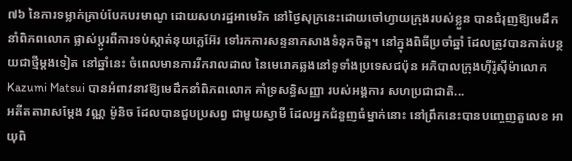៧៦ នៃការទម្លាក់គ្រាប់បែកបរមាណូ ដោយសហរដ្ឋអាមេរិក នៅថ្ងៃសុក្រនេះដោយចៅហ្វាយក្រុងរបស់ខ្លួន បានជំរុញឱ្យមេដឹកនាំពិភពលោក ផ្លាស់ប្តូរពីការទប់ស្កាត់នុយក្លេអ៊ែរ ទៅរកការសន្ទនាកសាងទំនុកចិត្ត។ នៅក្នុងពិធីប្រចាំឆ្នាំ ដែលត្រូវបានកាត់បន្ថយជាថ្មីម្តងទៀត នៅឆ្នាំនេះ ចំពេលមានការរីករាលដាល នៃមេរោគឆ្លងនៅទូទាំងប្រទេសជប៉ុន អភិបាលក្រុងហ៊ីរ៉ូស៊ីម៉ាលោក Kazumi Matsui បានអំពាវនាវឱ្យមេដឹកនាំពិភពលោក គាំទ្រសន្ធិសញ្ញា របស់អង្គការ សហប្រជាជាតិ...
អតីតតារាសម្ដែង វណ្ណ ម៉ូនិច ដែលបានជួបប្រសព្វ ជាមួយស្វាមី ដែលអ្នកជំនួញធំម្នាក់នោះ នៅព្រឹកនេះបានបញ្ចេញតួលេខ អាយុពិ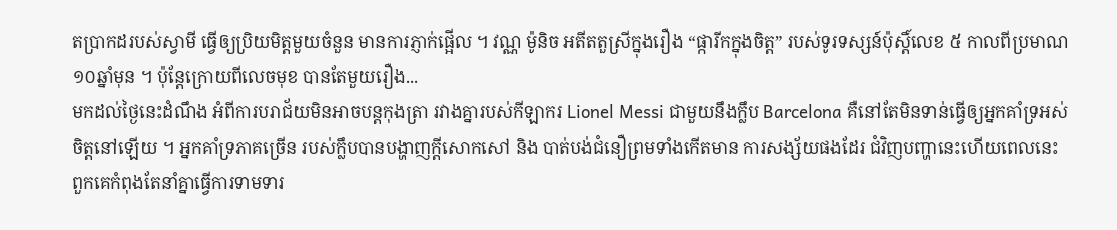តប្រាកដរបស់ស្វាមី ធ្វើឲ្យប្រិយមិត្តមួយចំនួន មានការភ្ញាក់ផ្អើល ។ វណ្ណ ម៉ូនិច អតីតតួស្រីក្នុងរឿង “ផ្ការីកក្នុងចិត្ត” របស់ទូរទស្សន៍ប៉ុស្ដិ៍លេខ ៥ កាលពីប្រមាណ ១០ឆ្នាំមុន ។ ប៉ុន្តែក្រោយពីលេចមុខ បានតែមួយរឿង...
មកដល់ថ្ងៃនេះដំណឹង អំពីការបរាជ័យមិនអាចបន្តកុងត្រា រវាងគ្នារបស់កីឡាករ Lionel Messi ជាមួយនឹងក្លឹប Barcelona គឺនៅតែមិនទាន់ធ្វើឲ្យអ្នកគាំទ្រអស់ចិត្តនៅឡើយ ។ អ្នកគាំទ្រភាគច្រើន របស់ក្លឹបបានបង្ហាញក្តីសោកសៅ និង បាត់បង់ជំនឿព្រមទាំងកើតមាន ការសង្ស័យផងដែរ ជំវិញបញ្ហានេះហើយពេលនេះ ពួកគេកំពុងតែនាំគ្នាធ្វើការទាមទារ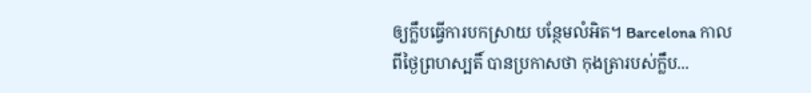ឲ្យក្លឹបធ្វើការបកស្រាយ បន្ថែមលំអិត។ Barcelona កាលពីថ្ងៃព្រហស្បតិ៍ បានប្រកាសថា កុងត្រារបស់ក្លឹប...